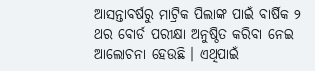ଆସନ୍ତାବର୍ଷରୁ ମାଟ୍ରିକ ପିଲାଙ୍କ ପାଇଁ ବାର୍ଷିକ ୨ ଥର ବୋର୍ଡ ପରୀକ୍ଷା ଅନୁଷ୍ଠିତ କରିବା ନେଇ ଆଲୋଚନା ହେଉଛି । ଏଥିପାଇଁ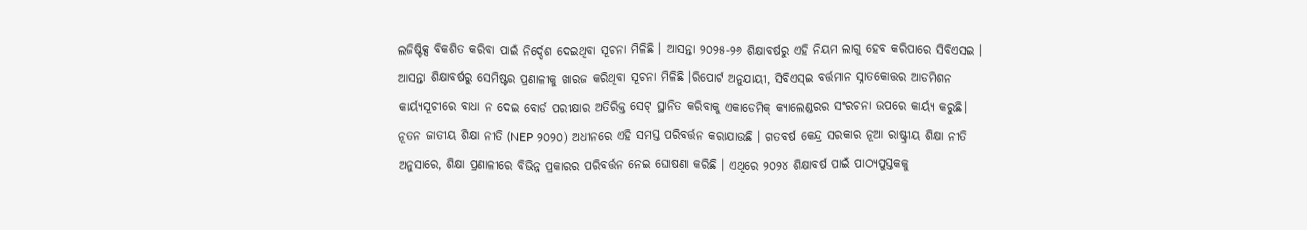ଲଜିଷ୍ଟିକ୍ସ ବିକଶିତ କରିବା ପାଇଁ ନିର୍ଦ୍ଦେଶ ଦେଇଥିବା ସୂଚନା ମିଳିଛି । ଆସନ୍ତା ୨୦୨୫-୨୬ ଶିକ୍ଷାବର୍ଷରୁ ଏହି ନିୟମ ଲାଗୁ ହେବ କରିପାରେ ସିବିଏସଇ । ଆସନ୍ତା ଶିକ୍ଷାବର୍ଷରୁ ସେମିଷ୍ଟର ପ୍ରଣାଳୀକୁ ଖାରଜ କରିଥିବା ସୂଚନା ମିଳିଛି ।ରିପୋର୍ଟ ଅନୁଯାୟୀ, ସିବିଏସ୍ଇ ବର୍ତ୍ତମାନ ସ୍ନାତକୋତ୍ତର ଆଡମିଶନ କାର୍ୟ୍ୟସୂଚୀରେ ବାଧା ନ ଦେଇ ବୋର୍ଡ ପରୀକ୍ଷାର ଅତିରିକ୍ତ ସେଟ୍ ସ୍ଥାନିତ କରିବାକୁ ଏକାଡେମିକ୍ କ୍ୟାଲେଣ୍ଡରର ସଂରଚନା ଉପରେ କାର୍ୟ୍ୟ କରୁଛି। ନୂତନ ଜାତୀୟ ଶିକ୍ଷା ନୀତି (NEP ୨୦୨୦) ଅଧୀନରେ ଏହି ସମସ୍ତ ପରିବର୍ତ୍ତନ କରାଯାଉଛି । ଗତବର୍ଷ କେନ୍ଦ୍ର ସରକାର ନୂଆ ରାଷ୍ଟ୍ରୀୟ ଶିକ୍ଷା ନୀତି ଅନୁସାରେ, ଶିକ୍ଷା ପ୍ରଣାଳୀରେ ବିଭିନ୍ନ ପ୍ରକାରର ପରିବର୍ତ୍ତନ ନେଇ ଘୋଷଣା କରିଛି । ଏଥିରେ ୨୦୨୪ ଶିକ୍ଷାବର୍ଷ ପାଇଁ ପାଠ୍ୟପୁସ୍ତକକୁ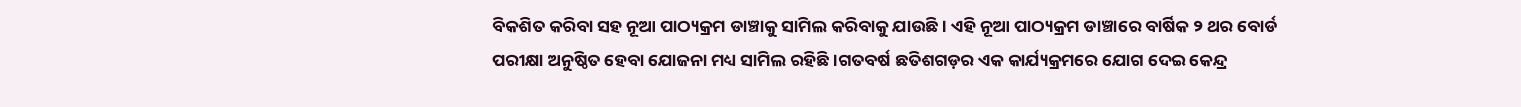ବିକଶିତ କରିବା ସହ ନୂଆ ପାଠ୍ୟକ୍ରମ ଡାଞ୍ଚାକୁ ସାମିଲ କରିବାକୁ ଯାଉଛି । ଏହି ନୂଆ ପାଠ୍ୟକ୍ରମ ଡାଞ୍ଚାରେ ବାର୍ଷିକ ୨ ଥର ବୋର୍ଡ ପରୀକ୍ଷା ଅନୁଷ୍ଠିତ ହେବା ଯୋଜନା ମଧ୍ୟ ସାମିଲ ରହିଛି ।ଗତବର୍ଷ ଛତିଶଗଡ଼ର ଏକ କାର୍ଯ୍ୟକ୍ରମରେ ଯୋଗ ଦେଇ କେନ୍ଦ୍ର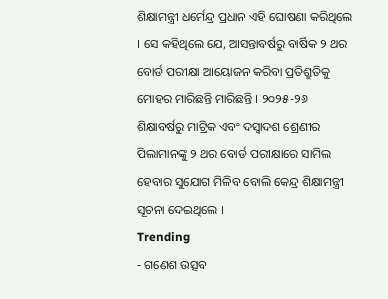ଶିକ୍ଷାମନ୍ତ୍ରୀ ଧର୍ମେନ୍ଦ୍ର ପ୍ରଧାନ ଏହି ଘୋଷଣା କରିଥିଲେ । ସେ କହିଥିଲେ ଯେ, ଆସନ୍ତାବର୍ଷରୁ ବାର୍ଷିକ ୨ ଥର ବୋର୍ଡ ପରୀକ୍ଷା ଆୟୋଜନ କରିବା ପ୍ରତିଶ୍ରୁତିକୁ ମୋହର ମାରିଛନ୍ତି ମାରିଛନ୍ତି । ୨୦୨୫-୨୬ ଶିକ୍ଷାବର୍ଷରୁ ମାଟ୍ରିକ ଏବଂ ଦସ୍ୱାଦଶ ଶ୍ରେଣୀର ପିଲାମାନଙ୍କୁ ୨ ଥର ବୋର୍ଡ ପରୀକ୍ଷାରେ ସାମିଲ ହେବାର ସୁଯୋଗ ମିଳିବ ବୋଲି କେନ୍ଦ୍ର ଶିକ୍ଷାମନ୍ତ୍ରୀ ସୂଚନା ଦେଇଥିଲେ ।
Trending
- ଗଣେଶ ଉତ୍ସବ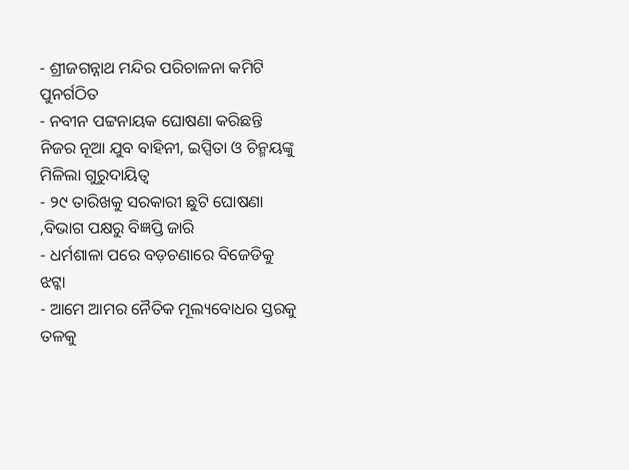- ଶ୍ରୀଜଗନ୍ନାଥ ମନ୍ଦିର ପରିଚାଳନା କମିଟି ପୁନର୍ଗଠିତ
- ନବୀନ ପଟ୍ଟନାୟକ ଘୋଷଣା କରିଛନ୍ତି ନିଜର ନୂଆ ଯୁବ ବାହିନୀ, ଇପ୍ସିତା ଓ ଚିନ୍ମୟଙ୍କୁ ମିଳିଲା ଗୁରୁଦାୟିତ୍ବ
- ୨୯ ତାରିଖକୁ ସରକାରୀ ଛୁଟି ଘୋଷଣା ,ବିଭାଗ ପକ୍ଷରୁ ବିଜ୍ଞପ୍ତି ଜାରି
- ଧର୍ମଶାଳା ପରେ ବଡ଼ଚଣାରେ ବିଜେଡିକୁ ଝଟ୍କା
- ଆମେ ଆମର ନୈତିକ ମୂଲ୍ୟବୋଧର ସ୍ତରକୁ ତଳକୁ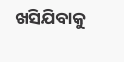ଖସିଯିବାକୁ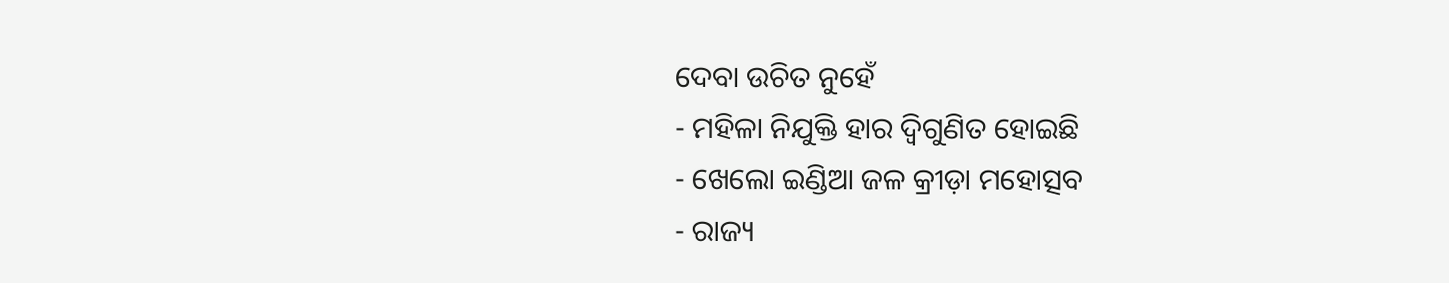ଦେବା ଉଚିତ ନୁହେଁ
- ମହିଳା ନିଯୁକ୍ତି ହାର ଦ୍ୱିଗୁଣିତ ହୋଇଛି
- ଖେଲୋ ଇଣ୍ଡିଆ ଜଳ କ୍ରୀଡ଼ା ମହୋତ୍ସବ
- ରାଜ୍ୟ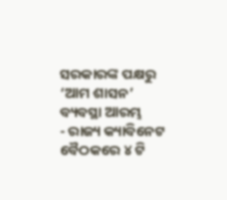ସରକାରଙ୍କ ପକ୍ଷରୁ ‘ଆମ ଶାସନ’ ବ୍ୟବସ୍ଥା ଆରମ୍ଭ
- ରାଜ୍ୟ କ୍ୟାବିନେଟ ବୈଠକରେ ୪ ଟି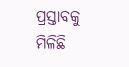ପ୍ରସ୍ତାବକୁ ମିଳିଛି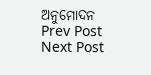ଅନୁମୋଦନ
Prev Post
Next Post